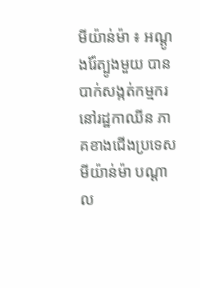មីយ៉ាន់ម៉ា ៖ អណ្តូងរ៉ែត្បូងមួយ បានបាក់សង្កត់កម្មករ នៅរដ្ឋកាឈីន ភាគខាងជើងប្រទេសមីយ៉ាន់ម៉ា បណ្តា ល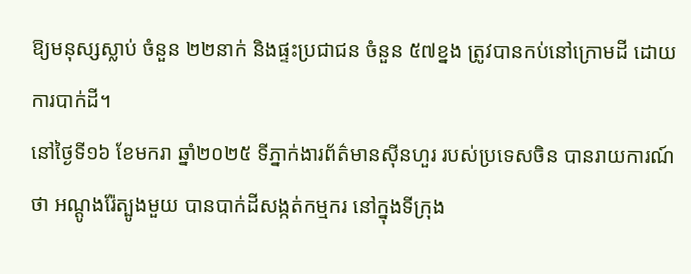ឱ្យមនុស្សស្លាប់ ចំនួន ២២នាក់ និងផ្ទះប្រជាជន ចំនួន ៥៧ខ្នង ត្រូវបានកប់នៅក្រោមដី ដោយការបាក់ដី។
នៅថ្ងៃទី១៦ ខែមករា ឆ្នាំ២០២៥ ទីភ្នាក់ងារព័ត៌មានស៊ីនហួរ របស់ប្រទេសចិន បានរាយការណ៍ថា អណ្តូងរ៉ែត្បូងមួយ បានបាក់ដីសង្កត់កម្មករ នៅក្នុងទីក្រុង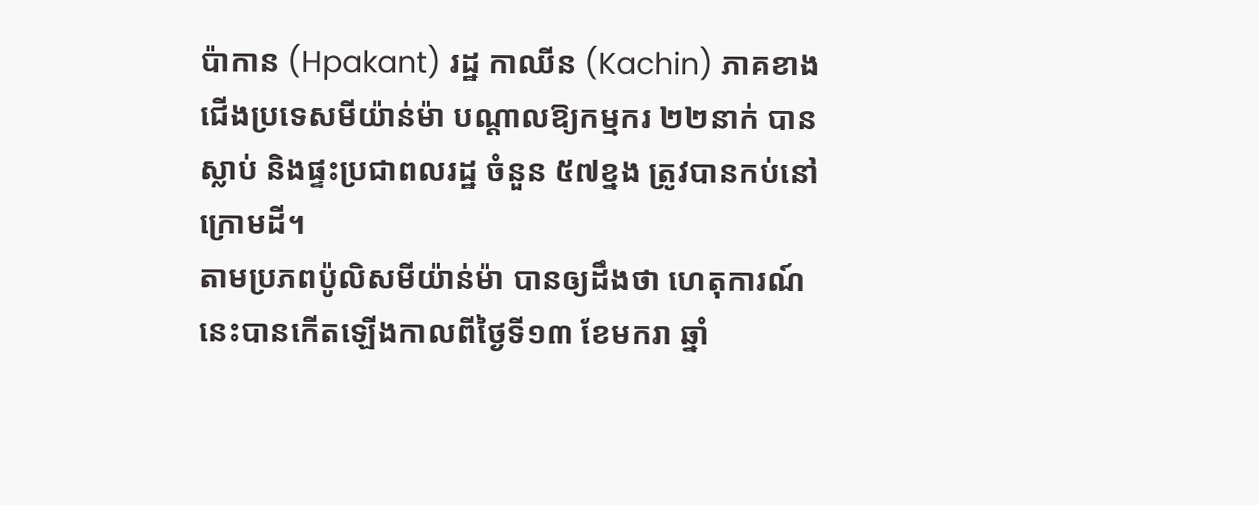ប៉ាកាន (Hpakant) រដ្ឋ កាឈីន (Kachin) ភាគខាងជើងប្រទេសមីយ៉ាន់ម៉ា បណ្តាលឱ្យកម្មករ ២២នាក់ បានស្លាប់ និងផ្ទះប្រជាពលរដ្ឋ ចំនួន ៥៧ខ្នង ត្រូវបានកប់នៅក្រោមដី។
តាមប្រភពប៉ូលិសមីយ៉ាន់ម៉ា បានឲ្យដឹងថា ហេតុការណ៍នេះបានកើតឡើងកាលពីថ្ងៃទី១៣ ខែមករា ឆ្នាំ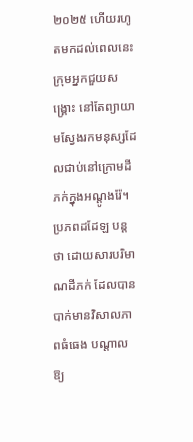២០២៥ ហើយរហូតមកដល់ពេលនេះ ក្រុមអ្នកជួយសង្គ្រោះ នៅតែព្យាយាមស្វែងរកមនុស្សដែលជាប់នៅក្រោមដីភក់ក្នុងអណ្តូងរ៉ែ។
ប្រភពដដែឡ បន្តថា ដោយសារបរិមាណដីភក់ ដែលបានបាក់មានវិសាលភាពធំធេង បណ្តាលឱ្យ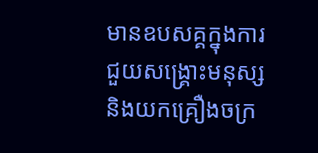មានឧបសគ្គក្នុងការជួយសង្គ្រោះមនុស្ស និងយកគ្រឿងចក្រ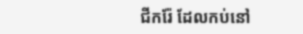ជីករ៉ែ ដែលកប់នៅ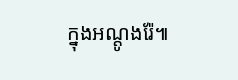ក្នុងអណ្តូងរ៉ែ៕